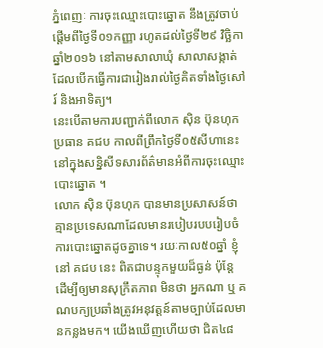ភ្នំពេញៈ ការចុះឈ្មោះបោះឆ្នោត នឹងត្រូវចាប់ផ្តើមពីថ្ងៃទី០១កញ្ញា រហូតដល់ថ្ងៃទី២៩ វិច្ឆិកា ឆ្នាំ២០១៦ នៅតាមសាលាឃុំ សាលាសង្កាត់ ដែលបើកធ្វើការជារៀងរាល់ថ្ងៃគិតទាំងថ្ងៃសៅរ៍ និងអាទិត្យ។
នេះបើតាមការបញ្ជាក់ពីលោក ស៊ិន ប៊ុនហុក ប្រធាន គជប កាលពីព្រឹកថ្ងៃទី០៥សីហានេះ នៅក្នុងសន្និសីទសារព័ត៌មានអំពីការចុះឈ្មោះបោះឆ្នោត ។
លោក ស៊ិន ប៊ុនហុក បានមានប្រសាសន៍ថា គ្មានប្រទេសណាដែលមានរបៀបរបបរៀបចំការបោះឆ្នោតដូចគ្នាទេ។ រយៈកាល៥០ឆ្នាំ ខ្ញុំនៅ គជប នេះ ពិតជាបន្ទុកមួយដ៏ធ្ងន់ ប៉ុន្តែ ដើម្បីឲ្យមានសុក្រឹតភាព មិនថា អ្នកណា ឬ គណបក្យប្រឆាំងត្រូវអនុវត្តន៍តាមច្បាប់ដែលមានកន្លងមក។ យើងឃើញហើយថា ជិត៤៨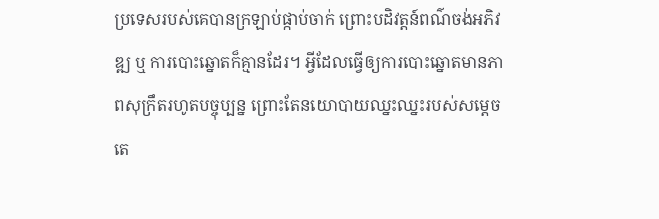ប្រទេសរបស់គេបានក្រឡាប់ផ្កាប់ចាក់ ព្រោះបដិវត្តន៍ពណ៌ចង់អភិវឌ្ឍ ឬ ការបោះឆ្នោតក៏គ្មានដែរ។ អ្វីដែលធ្វើឲ្យការបោះឆ្នោតមានភាពសុក្រឹតរហូតបច្ចុប្បន្ន ព្រោះតែនយោបាយឈ្នះឈ្នះរបស់សម្តេចតេ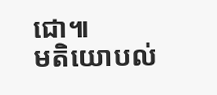ជោ៕
មតិយោបល់